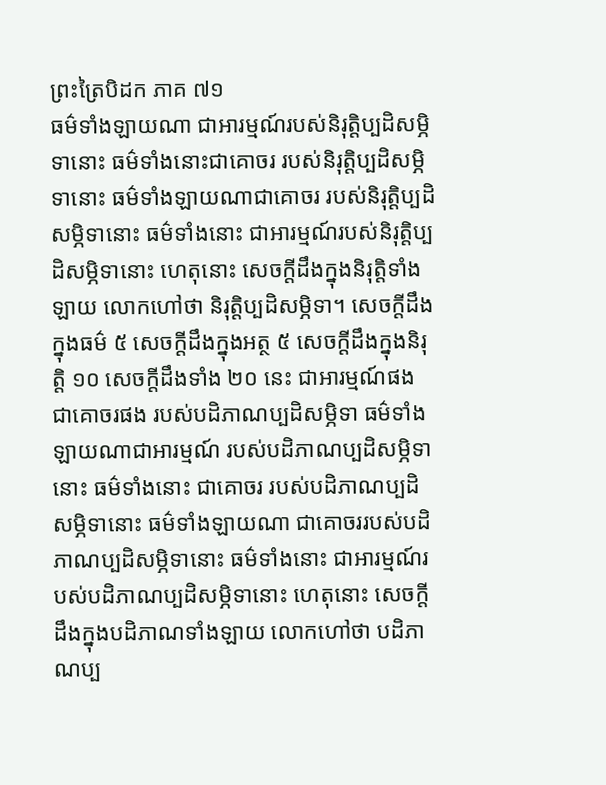ព្រះត្រៃបិដក ភាគ ៧១
ធម៌ទាំងឡាយណា ជាអារម្មណ៍របស់និរុត្តិប្បដិសម្ភិទានោះ ធម៌ទាំងនោះជាគោចរ របស់និរុត្តិប្បដិសម្ភិទានោះ ធម៌ទាំងឡាយណាជាគោចរ របស់និរុត្តិប្បដិសម្ភិទានោះ ធម៌ទាំងនោះ ជាអារម្មណ៍របស់និរុត្តិប្បដិសម្ភិទានោះ ហេតុនោះ សេចក្តីដឹងក្នុងនិរុត្តិទាំងឡាយ លោកហៅថា និរុត្តិប្បដិសម្ភិទា។ សេចក្តីដឹងក្នុងធម៌ ៥ សេចក្តីដឹងក្នុងអត្ថ ៥ សេចក្តីដឹងក្នុងនិរុត្តិ ១០ សេចក្តីដឹងទាំង ២០ នេះ ជាអារម្មណ៍ផង ជាគោចរផង របស់បដិភាណប្បដិសម្ភិទា ធម៌ទាំងឡាយណាជាអារម្មណ៍ របស់បដិភាណប្បដិសម្ភិទានោះ ធម៌ទាំងនោះ ជាគោចរ របស់បដិភាណប្បដិសម្ភិទានោះ ធម៌ទាំងឡាយណា ជាគោចររបស់បដិភាណប្បដិសម្ភិទានោះ ធម៌ទាំងនោះ ជាអារម្មណ៍របស់បដិភាណប្បដិសម្ភិទានោះ ហេតុនោះ សេចក្តីដឹងក្នុងបដិភាណទាំងឡាយ លោកហៅថា បដិភាណប្ប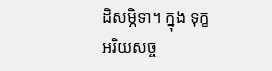ដិសម្ភិទា។ ក្នុង ទុក្ខអរិយសច្ច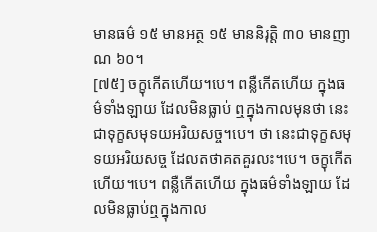មានធម៌ ១៥ មានអត្ថ ១៥ មាននិរុត្តិ ៣០ មានញាណ ៦០។
[៧៥] ចក្ខុកើតហើយ។បេ។ ពន្លឺកើតហើយ ក្នុងធម៌ទាំងឡាយ ដែលមិនធ្លាប់ ឮក្នុងកាលមុនថា នេះជាទុក្ខសមុទយអរិយសច្ច។បេ។ ថា នេះជាទុក្ខសមុទយអរិយសច្ច ដែលតថាគតគួរលះ។បេ។ ចក្ខុកើតហើយ។បេ។ ពន្លឺកើតហើយ ក្នុងធម៌ទាំងឡាយ ដែលមិនធ្លាប់ឮក្នុងកាល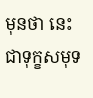មុនថា នេះជាទុក្ខសមុទ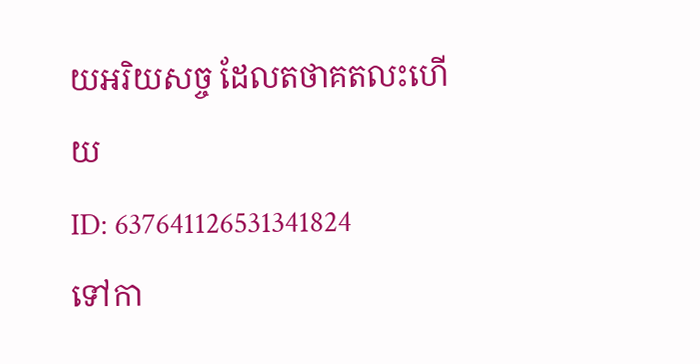យអរិយសច្ច ដែលតថាគតលះហើយ
ID: 637641126531341824
ទៅកា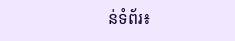ន់ទំព័រ៖